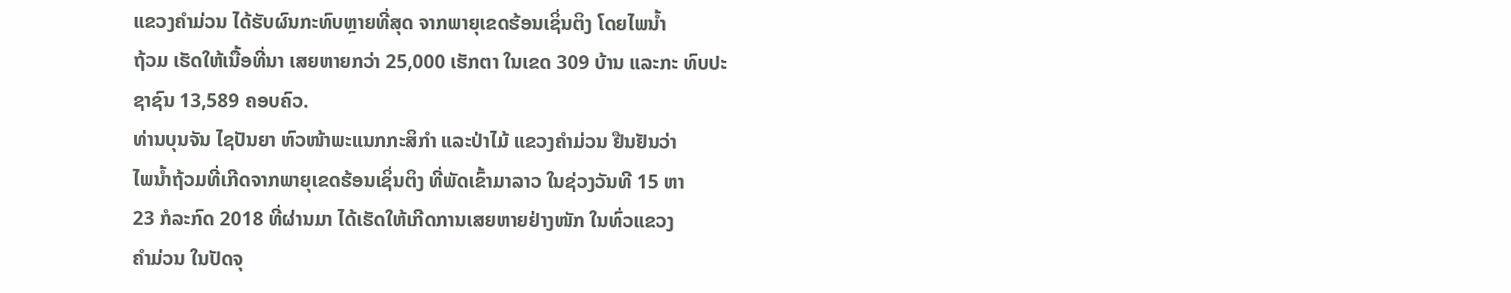ແຂວງຄຳມ່ວນ ໄດ້ຮັບຜົນກະທົບຫຼາຍທີ່ສຸດ ຈາກພາຍຸເຂດຮ້ອນເຊິ່ນຕິງ ໂດຍໄພນ້ຳ
ຖ້ວມ ເຮັດໃຫ້ເນື້ອທີ່ນາ ເສຍຫາຍກວ່າ 25,000 ເຮັກຕາ ໃນເຂດ 309 ບ້ານ ແລະກະ ທົບປະຊາຊົນ 13,589 ຄອບຄົວ.
ທ່ານບຸນຈັນ ໄຊປັນຍາ ຫົວໜ້າພະແນກກະສິກຳ ແລະປ່າໄມ້ ແຂວງຄຳມ່ວນ ຢືນຢັນວ່າ
ໄພນ້ຳຖ້ວມທີ່ເກີດຈາກພາຍຸເຂດຮ້ອນເຊິ່ນຕິງ ທີ່ພັດເຂົ້າມາລາວ ໃນຊ່ວງວັນທີ 15 ຫາ
23 ກໍລະກົດ 2018 ທີ່ຜ່ານມາ ໄດ້ເຮັດໃຫ້ເກີດການເສຍຫາຍຢ່າງໜັກ ໃນທົ່ວແຂວງ
ຄຳມ່ວນ ໃນປັດຈຸ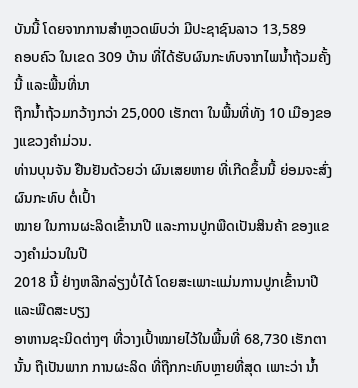ບັນນີ້ ໂດຍຈາກການສຳຫຼວດພົບວ່າ ມີປະຊາຊົນລາວ 13,589
ຄອບຄົວ ໃນເຂດ 309 ບ້ານ ທີ່ໄດ້ຮັບຜົນກະທົບຈາກໄພນ້ຳຖ້ວມຄັ້ງນີ້ ແລະພື້ນທີ່ນາ
ຖືກນ້ຳຖ້ວມກວ້າງກວ່າ 25,000 ເຮັກຕາ ໃນພື້ນທີ່ທັງ 10 ເມືອງຂອງແຂວງຄຳມ່ວນ.
ທ່ານບຸນຈັນ ຢືນຢັນດ້ວຍວ່າ ຜົນເສຍຫາຍ ທີ່ເກີດຂຶ້ນນີ້ ຍ່ອມຈະສົ່ງຜົນກະທົບ ຕໍ່ເປົ້າ
ໝາຍ ໃນການຜະລິດເຂົ້ານາປີ ແລະການປູກພືດເປັນສິນຄ້າ ຂອງແຂວງຄຳມ່ວນໃນປີ
2018 ນີ້ ຢ່າງຫລີກລ່ຽງບໍ່ໄດ້ ໂດຍສະເພາະແມ່ນການປູກເຂົ້ານາປີ ແລະພືດສະບຽງ
ອາຫານຊະນິດຕ່າງໆ ທີ່ວາງເປົ້າໝາຍໄວ້ໃນພື້ນທີ່ 68,730 ເຮັກຕານັ້ນ ຖືເປັນພາກ ການຜະລິດ ທີ່ຖືກກະທົບຫຼາຍທີ່ສຸດ ເພາະວ່າ ນ້ຳ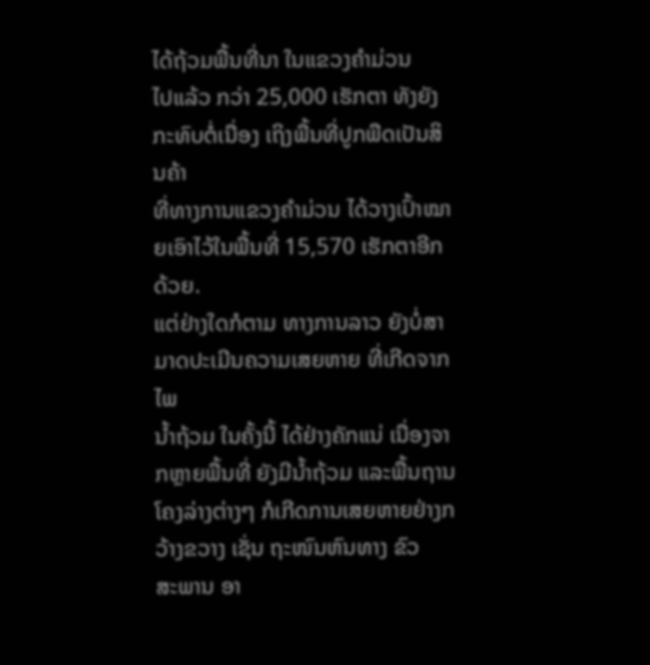ໄດ້ຖ້ວມພື້ນທີ່ນາ ໃນແຂວງຄຳມ່ວນ
ໄປແລ້ວ ກວ່າ 25,000 ເຮັກຕາ ທັງຍັງກະທົບຕໍ່ເນື່ອງ ເຖິງພື້ນທີ່ປູກພືດເປັນສິນຄ້າ
ທີ່ທາງການແຂວງຄຳມ່ວນ ໄດ້ວາງເປົ້າໝາຍເອົາໄວ້ໃນພື້ນທີ່ 15,570 ເຮັກຕາອີກດ້ວຍ.
ແຕ່ຢ່າງໃດກໍຕາມ ທາງການລາວ ຍັງບໍ່ສາມາດປະເມີນຄວາມເສຍຫາຍ ທີ່ເກີດຈາກໄພ
ນ້ຳຖ້ວມ ໃນຄັ້ງນີ້ ໄດ້ຢ່າງຄັກແນ່ ເນື່ອງຈາກຫຼາຍພື້ນທີ່ ຍັງມີນ້ຳຖ້ວມ ແລະພື້ນຖານ
ໂຄງລ່າງຕ່າງໆ ກໍເກີດການເສຍຫາຍຢ່າງກວ້າງຂວາງ ເຊັ່ນ ຖະໜົນຫົນທາງ ຂົວ
ສະພານ ອາ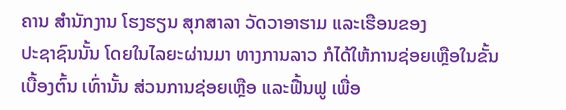ຄານ ສຳນັກງານ ໂຮງຮຽນ ສຸກສາລາ ວັດວາອາຮາມ ແລະເຮືອນຂອງ
ປະຊາຊົນນັ້ນ ໂດຍໃນໄລຍະຜ່ານມາ ທາງການລາວ ກໍໄດ້ໃຫ້ການຊ່ອຍເຫຼືອໃນຂັ້ນ
ເບື້ອງຕົ້ນ ເທົ່ານັ້ນ ສ່ວນການຊ່ອຍເຫຼືອ ແລະຟື້ນຟູ ເພື່ອ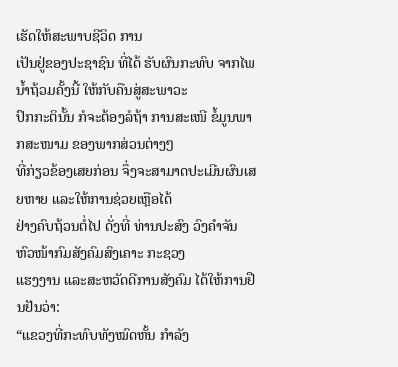ເຮັດໃຫ້ສະພາບຊີວິດ ການ
ເປັນຢູ່ຂອງປະຊາຊົນ ທີ່ໄດ້ ຮັບຜົນກະທົບ ຈາກໄພນ້ຳຖ້ວມຄັ້ງນີ້ ໃຫ້ກັບຄືນສູ່ສະພາວະ
ປົກກະຕິນັ້ນ ກໍຈະຕ້ອງລໍຖ້າ ການສະເໜີ ຂໍ້ມູນພາກສະໜາມ ຂອງພາກສ່ວນຕ່າງໆ
ທີ່ກ່ຽວຂ້ອງເສຍກ່ອນ ຈຶ່ງຈະສາມາດປະເມີນຜົນເສຍຫາຍ ແລະໃຫ້ການຊ່ວຍເຫຼືອໄດ້
ຢ່າງຄົບຖ້ວນຕໍ່ໄປ ດັ່ງທີ່ ທ່ານປະສົງ ວົງຄຳຈັນ ຫົວໜ້າກົມສັງຄົມສົງເຄາະ ກະຊວງ
ແຮງງານ ແລະສະຫວັດດີການສັງຄົມ ໄດ້ໃຫ້ການຢືນຢັນວ່າ:
“ແຂວງທີ່ກະທົບທັງໝົດຫັ້ນ ກຳລັງ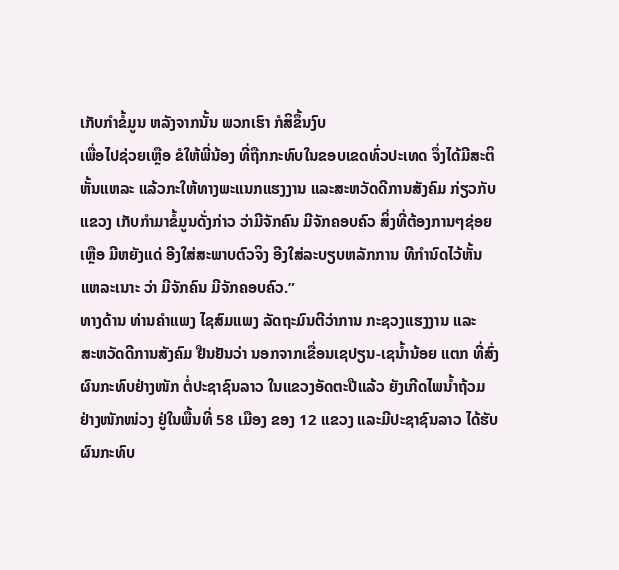ເກັບກຳຂໍ້ມູນ ຫລັງຈາກນັ້ນ ພວກເຮົາ ກໍສິຂຶ້ນງົບ
ເພື່ອໄປຊ່ວຍເຫຼືອ ຂໍໃຫ້ພີ່ນ້ອງ ທີ່ຖືກກະທົບໃນຂອບເຂດທົ່ວປະເທດ ຈຶ່ງໄດ້ມີສະຕິ
ຫັ້ນແຫລະ ແລ້ວກະໃຫ້ທາງພະແນກແຮງງານ ແລະສະຫວັດດີການສັງຄົມ ກ່ຽວກັບ
ແຂວງ ເກັບກຳມາຂໍ້ມູນດັ່ງກ່າວ ວ່າມີຈັກຄົນ ມີຈັກຄອບຄົວ ສິ່ງທີ່ຕ້ອງການໆຊ່ອຍ
ເຫຼືອ ມີຫຍັງແດ່ ອີງໃສ່ສະພາບຕົວຈິງ ອີງໃສ່ລະບຽບຫລັກການ ທີກຳນົດໄວ້ຫັ້ນ
ແຫລະເນາະ ວ່າ ມີຈັກຄົນ ມີຈັກຄອບຄົວ.”
ທາງດ້ານ ທ່ານຄຳແພງ ໄຊສົມແພງ ລັດຖະມົນຕີວ່າການ ກະຊວງແຮງງານ ແລະ
ສະຫວັດດີການສັງຄົມ ຢືນຢັນວ່າ ນອກຈາກເຂື່ອນເຊປຽນ-ເຊນ້ຳນ້ອຍ ແຕກ ທີ່ສົ່ງ
ຜົນກະທົບຢ່າງໜັກ ຕໍ່ປະຊາຊົນລາວ ໃນແຂວງອັດຕະປືແລ້ວ ຍັງເກີດໄພນ້ຳຖ້ວມ
ຢ່າງໜັກໜ່ວງ ຢູ່ໃນພື້ນທີ່ 58 ເມືອງ ຂອງ 12 ແຂວງ ແລະມີປະຊາຊົນລາວ ໄດ້ຮັບ
ຜົນກະທົບ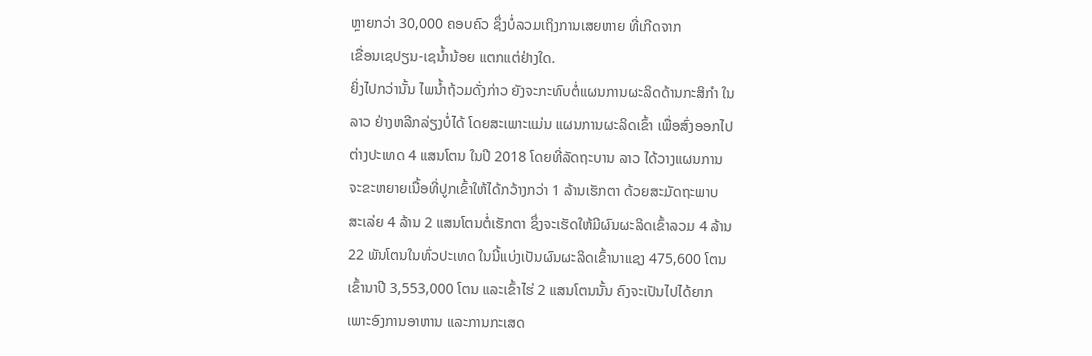ຫຼາຍກວ່າ 30,000 ຄອບຄົວ ຊຶ່ງບໍ່ລວມເຖິງການເສຍຫາຍ ທີ່ເກີດຈາກ
ເຂື່ອນເຊປຽນ-ເຊນ້ຳນ້ອຍ ແຕກແຕ່ຢ່າງໃດ.
ຍິ່ງໄປກວ່ານັ້ນ ໄພນ້ຳຖ້ວມດັ່ງກ່າວ ຍັງຈະກະທົບຕໍ່ແຜນການຜະລິດດ້ານກະສິກຳ ໃນ
ລາວ ຢ່າງຫລີກລ່ຽງບໍ່ໄດ້ ໂດຍສະເພາະແມ່ນ ແຜນການຜະລິດເຂົ້າ ເພື່ອສົ່ງອອກໄປ
ຕ່າງປະເທດ 4 ແສນໂຕນ ໃນປີ 2018 ໂດຍທີ່ລັດຖະບານ ລາວ ໄດ້ວາງແຜນການ
ຈະຂະຫຍາຍເນື້ອທີ່ປູກເຂົ້າໃຫ້ໄດ້ກວ້າງກວ່າ 1 ລ້ານເຮັກຕາ ດ້ວຍສະມັດຖະພາບ
ສະເລ່ຍ 4 ລ້ານ 2 ແສນໂຕນຕໍ່ເຮັກຕາ ຊຶ່ງຈະເຮັດໃຫ້ມີຜົນຜະລິດເຂົ້າລວມ 4 ລ້ານ
22 ພັນໂຕນໃນທົ່ວປະເທດ ໃນນີ້ແບ່ງເປັນຜົນຜະລິດເຂົ້ານາແຊງ 475,600 ໂຕນ
ເຂົ້ານາປີ 3,553,000 ໂຕນ ແລະເຂົ້າໄຮ່ 2 ແສນໂຕນນັ້ນ ຄົງຈະເປັນໄປໄດ້ຍາກ
ເພາະອົງການອາຫານ ແລະການກະເສດ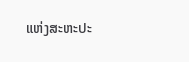ແຫ່ງສະຫະປະ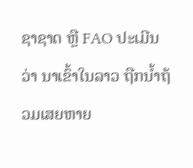ຊາຊາດ ຫຼື FAO ປະເມີນ
ວ່າ ນາເຂົ້າໃນລາວ ຖືກນ້ຳຖ້ວມເສຍຫາຍ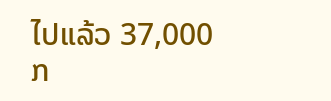ໄປແລ້ວ 37,000 ກ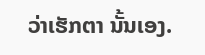ວ່າເຮັກຕາ ນັ້ນເອງ.